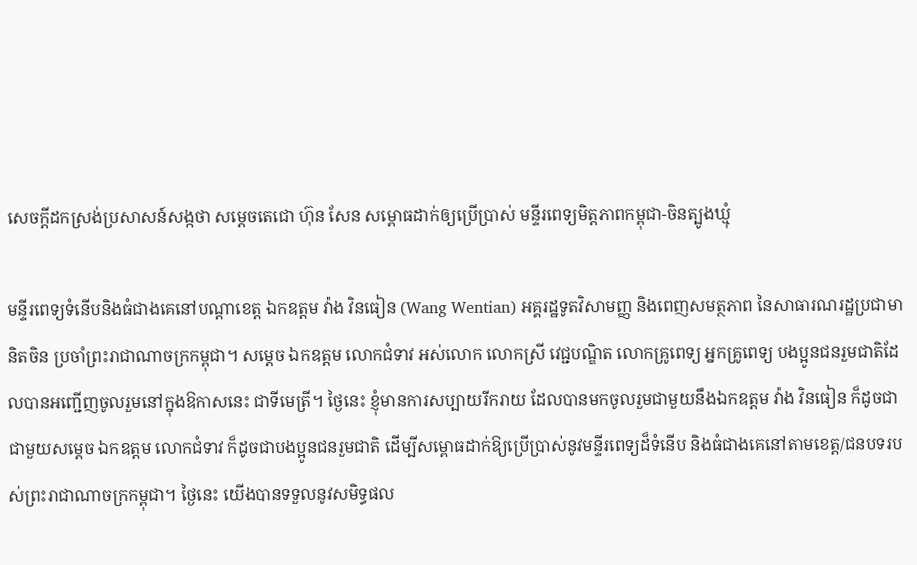សេចក្តីដកស្រង់ប្រសាសន៍សង្កថា សម្តេចតេជោ ហ៊ុន សែន សម្ពោធដាក់ឲ្យប្រើប្រាស់ មន្ទីរពេទ្យមិត្តភាពកម្ពុជា-ចិនត្បូងឃ្មុំ

មន្ទីរពេទ្យទំនើបនិងធំជាងគេនៅបណ្តាខេត្ត ឯកឧត្តម វ៉ាង វិនធៀន (Wang Wentian) អគ្គរដ្ឋទូតវិសាមញ្ញ និងពេញសមត្ថភាព នៃសាធារណរដ្ឋប្រជាមានិតចិន ប្រចាំព្រះរាជាណាចក្រកម្ពុជា។ សម្ដេច ឯកឧត្តម លោកជំទាវ អស់លោក លោកស្រី វេជ្ជបណ្ឌិត លោកគ្រូពេទ្យ អ្នកគ្រូពេទ្យ បងប្អូនជនរួមជាតិដែលបានអញ្ជើញចូលរួមនៅក្នុងឱកាសនេះ ជាទីមេត្រី។ ថ្ងៃនេះ ខ្ញុំមានការសប្បាយរីករាយ ដែលបានមកចូលរួមជាមួយនឹងឯកឧត្តម វ៉ាង វិនធៀន ក៏ដូចជា ជាមួយសម្ដេច ឯកឧត្តម លោកជំទាវ ក៏ដូចជាបងប្អូនជនរួមជាតិ ដើម្បីសម្ពោធដាក់ឱ្យប្រើប្រាស់នូវមន្ទីរពេទ្យដ៏ទំនើប និងធំជាងគេនៅតាមខេត្ត/ជនបទរបស់ព្រះរាជាណាចក្រកម្ពុជា។ ថ្ងៃនេះ យើងបានទទួលនូវសមិទ្ធផល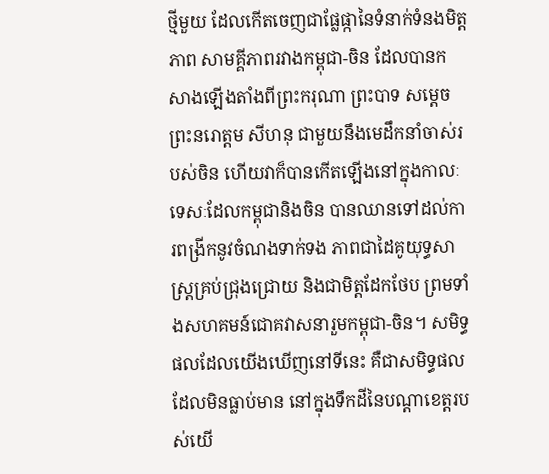ថ្មីមួយ ដែលកើតចេញជាផ្លែផ្កានៃទំនាក់ទំនងមិត្តភាព សាមគ្គីភាពរវាងកម្ពុជា-ចិន ដែលបានកសាងឡើងតាំងពីព្រះករុណា ព្រះបាទ សម្ដេចព្រះនរោត្តម សីហនុ ជាមួយនឹងមេដឹកនាំចាស់របស់ចិន ហើយវាក៏បានកើតឡើងនៅក្នុងកាលៈទេសៈដែលកម្ពុជានិងចិន បានឈានទៅដល់ការពង្រីកនូវចំណងទាក់ទង ភាពជាដៃគូយុទ្ធសាស្រ្តគ្រប់ជ្រុងជ្រោយ និងជាមិត្តដែកថែប ព្រមទាំងសហគមន៍ជោគវាសនារួមកម្ពុជា-ចិន។ សមិទ្ធផលដែលយើងឃើញនៅទីនេះ គឺជាសមិទ្ធផលដែលមិនធ្លាប់មាន នៅក្នុងទឹកដីនៃបណ្ដាខេត្តរបស់យើ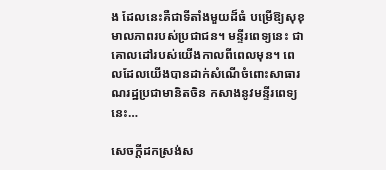ង ដែលនេះគឺជាទីតាំងមួយដ៏ធំ បម្រើឱ្យសុខុមាលភាពរបស់ប្រជាជន។ មន្ទីរពេទ្យនេះ ជាគោលដៅរបស់យើងកាលពីពេលមុន។ ពេលដែលយើងបានដាក់សំណើចំពោះសាធារណរដ្ឋប្រជាមានិតចិន កសាងនូវមន្ទីរពេទ្យនេះ…

សេចក្តីដកស្រង់ស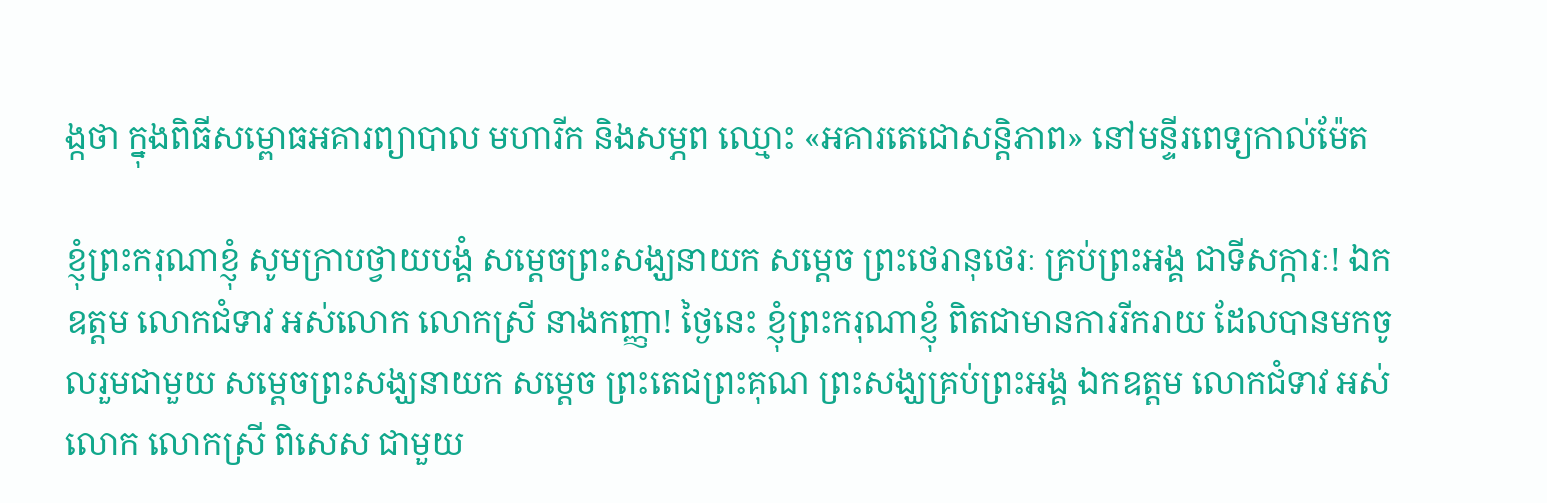ង្កថា ក្នុងពិធីសម្ពោធអគារព្យាបាល មហារីក និងសម្ភព ឈ្មោះ «អគារតេជោសន្តិភាព» នៅមន្ទីរពេទ្យកាល់ម៉ែត

ខ្ញុំព្រះករុណាខ្ញុំ សូមក្រាបថ្វាយបង្គំ សម្តេចព្រះសង្ឃនាយក សម្តេច ព្រះថេរានុថេរៈ គ្រប់ព្រះអង្គ ជាទីសក្ការៈ! ឯកឧត្តម លោកជំទាវ អស់លោក លោកស្រី នាងកញ្ញា! ថ្ងៃនេះ ខ្ញុំព្រះករុណាខ្ញុំ ពិតជាមានការរីករាយ ដែលបានមកចូលរួមជាមួយ សម្តេចព្រះសង្ឃនាយក សម្តេច ព្រះតេជព្រះគុណ ព្រះសង្ឃគ្រប់ព្រះអង្គ ឯកឧត្តម លោកជំទាវ អស់លោក លោកស្រី ពិសេស ជាមួយ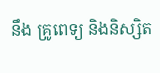នឹង គ្រូពេទ្យ និងនិស្សិត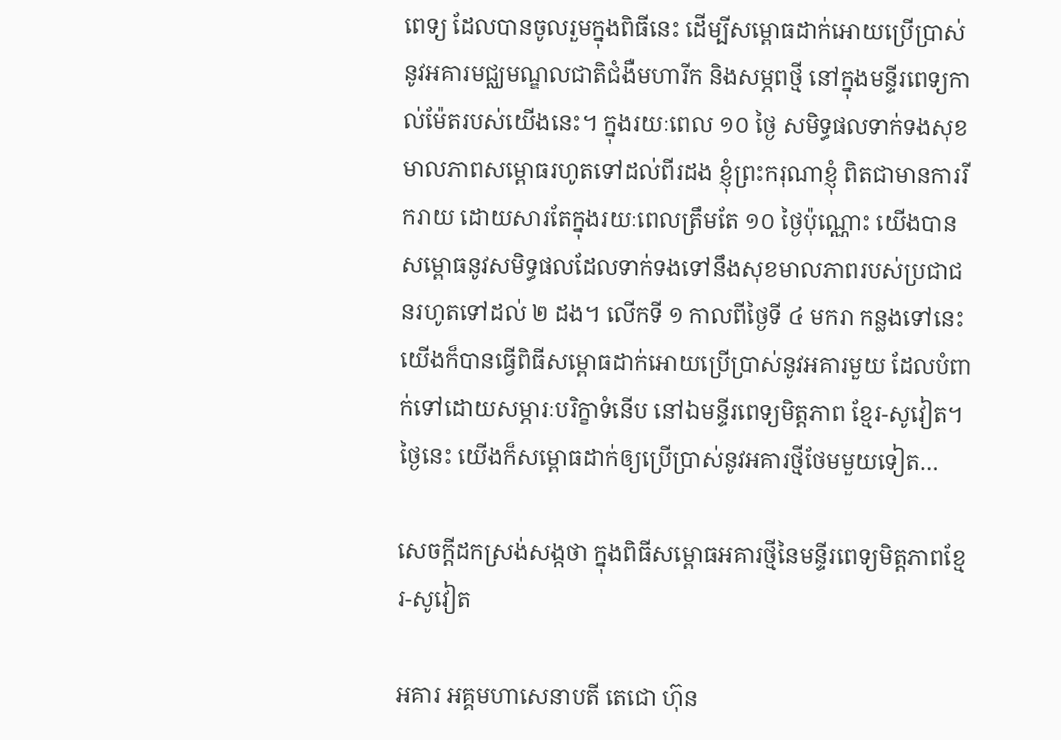ពេទ្យ ដែលបានចូលរួមក្នុងពិធីនេះ ដើម្បីសម្ពោធដាក់អោយប្រើប្រាស់នូវអគារមជ្ឈមណ្ឌលជាតិជំងឺមហារីក និងសម្ភពថ្មី នៅក្នុងមន្ទីរពេទ្យកាល់ម៉ែតរបស់យើងនេះ។ ក្នុងរយៈពេល ១០ ថ្ងៃ សមិទ្ធផលទាក់ទងសុខមាលភាពសម្ពោធរហូតទៅដល់ពីរដង ខ្ញុំព្រះករុណាខ្ញុំ ពិតជាមានការរីករាយ ដោយសារតែក្នុងរយៈពេលត្រឹមតែ ១០ ថ្ងៃប៉ុណ្ណោះ យើងបានសម្ពោធនូវសមិទ្ធផលដែលទាក់ទងទៅនឹងសុខមាលភាពរបស់ប្រជាជនរហូតទៅដល់ ២ ដង។ លើកទី ១ កាលពីថ្ងៃទី ៤ មករា កន្លងទៅនេះ យើងក៏បានធ្វើពិធីសម្ពោធដាក់អោយប្រើប្រាស់នូវអគារមួយ ដែលបំពាក់ទៅដោយសម្ភារៈបរិក្ខាទំនើប នៅឯមន្ទីរពេទ្យមិត្តភាព ខ្មែរ-សូវៀត។ ថ្ងៃនេះ យើងក៏សម្ពោធដាក់ឲ្យប្រើប្រាស់នូវអគារថ្មីថែមមួយទៀត…

សេចក្តីដកស្រង់សង្កថា ក្នុងពិធីសម្ពោធអគារថ្មីនៃមន្ទីរពេទ្យមិត្តភាពខ្មែរ-សូវៀត

អគារ អគ្គមហាសេនាបតី តេជោ ហ៊ុន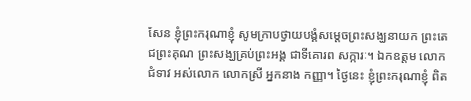សែន ខ្ញុំព្រះករុណាខ្ញុំ សូមក្រាបថ្វាយបង្គំសម្ដេចព្រះសង្ឃនាយក ព្រះតេជព្រះគុណ ព្រះសង្ឃគ្រប់ព្រះអង្គ ជាទីគោរព សក្ការៈ។ ឯកឧត្តម លោកជំទាវ អស់លោក លោកស្រី អ្នកនាង កញ្ញា។ ថ្ងៃនេះ ខ្ញុំព្រះករុណាខ្ញុំ ពិត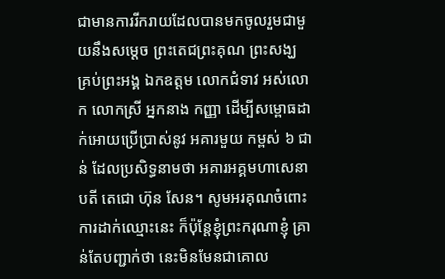ជាមានការរីករាយដែលបានមកចូលរួមជាមួយនឹងសម្ដេច ព្រះតេជព្រះគុណ ព្រះសង្ឃ គ្រប់ព្រះអង្គ ឯកឧត្តម លោកជំទាវ អស់លោក លោកស្រី អ្នកនាង កញ្ញា ដើម្បីសម្ពោធដាក់អោយប្រើប្រាស់នូវ អគារមួយ កម្ពស់ ៦ ជាន់ ដែលប្រសិទ្ធនាមថា អគារអគ្គមហាសេនាបតី តេជោ ហ៊ុន សែន។ សូមអរគុណចំពោះ ការដាក់ឈ្មោះនេះ ក៏ប៉ុន្តែខ្ញុំព្រះករុណាខ្ញុំ គ្រាន់តែបញ្ជាក់ថា នេះមិនមែនជាគោល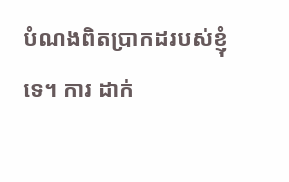បំណងពិតប្រាកដរបស់ខ្ញុំទេ។ ការ ដាក់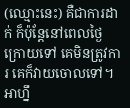(ឈ្មោះនេះ) គឺជាការដាក់ ក៏ប៉ុន្តែនៅពេលថ្ងៃក្រោយទៅ គេមិនត្រូវការ គេក៏វាយចោលទៅ។ អាហ្នឹ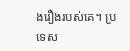ងរឿងរបស់គេ។ ប្រទេស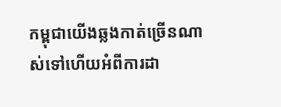កម្ពុជាយើងឆ្លងកាត់ច្រើនណាស់ទៅហើយអំពីការដា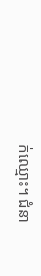ក់ឈ្មោះ។ ជំនា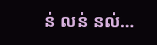ន់ លន់ នល់…